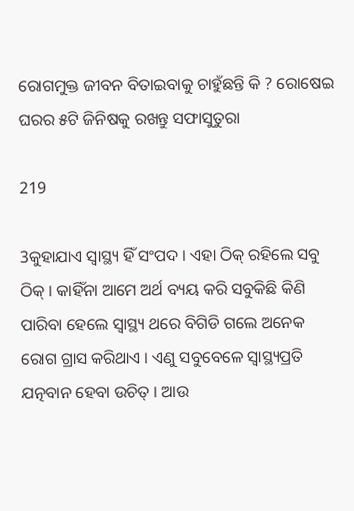ରୋଗମୁକ୍ତ ଜୀବନ ବିତାଇବାକୁ ଚାହୁଁଛନ୍ତି କି ? ରୋଷେଇ ଘରର ୫ଟି ଜିନିଷକୁ ରଖନ୍ତୁ ସଫାସୁତୁରା

219

3କୁହାଯାଏ ସ୍ୱାସ୍ଥ୍ୟ ହିଁ ସଂପଦ । ଏହା ଠିକ୍ ରହିଲେ ସବୁ ଠିକ୍ । କାହିଁନା ଆମେ ଅର୍ଥ ବ୍ୟୟ କରି ସବୁକିଛି କିଣି ପାରିବା ହେଲେ ସ୍ୱାସ୍ଥ୍ୟ ଥରେ ବିଗିଡି ଗଲେ ଅନେକ ରୋଗ ଗ୍ରାସ କରିଥାଏ । ଏଣୁ ସବୁବେଳେ ସ୍ୱାସ୍ଥ୍ୟପ୍ରତି ଯତ୍ନବାନ ହେବା ଉଚିତ୍ । ଆଉ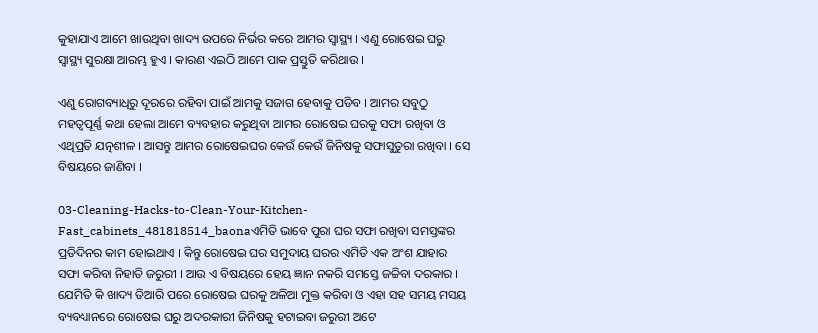କୁହାଯାଏ ଆମେ ଖାଉଥିବା ଖାଦ୍ୟ ଉପରେ ନିର୍ଭର କରେ ଆମର ସ୍ୱାସ୍ଥ୍ୟ । ଏଣୁ ରୋଷେଇ ଘରୁ ସ୍ୱାସ୍ଥ୍ୟ ସୁରକ୍ଷା ଆରମ୍ଭ ହୁଏ । କାରଣ ଏଇଠି ଆମେ ପାକ ପ୍ରସ୍ତୁତି କରିଥାଉ ।

ଏଣୁ ରୋଗବ୍ୟାଧିରୁ ଦୂରରେ ରହିବା ପାଇଁ ଆମକୁ ସଜାଗ ହେବାକୁ ପଡିବ । ଆମର ସବୁଠୁ ମହତ୍ୱପୂର୍ଣ୍ଣ କଥା ହେଲା ଆମେ ବ୍ୟବହାର କରୁଥିବା ଆମର ରୋଷେଇ ଘରକୁ ସଫା ରଖିବା ଓ ଏଥିପ୍ରତି ଯତ୍ନଶୀଳ । ଆସନ୍ତୁ ଆମର ରୋଷେଇଘର କେଉଁ କେଉଁ ଜିନିଷକୁ ସଫାସୁତୁରା ରଖିବା । ସେ ବିଷୟରେ ଜାଣିବା ।

03-Cleaning-Hacks-to-Clean-Your-Kitchen-Fast_cabinets_481818514_baonaଏମିତି ଭାବେ ପୁରା ଘର ସଫା ରଖିବା ସମସ୍ତଙ୍କର ପ୍ରତିଦିନର କାମ ହୋଇଥାଏ । କିନ୍ତୁ ରୋଷେଇ ଘର ସମୁଦାୟ ଘରର ଏମିତି ଏକ ଅଂଶ ଯାହାର ସଫା କରିବା ନିହାତି ଜରୁରୀ । ଆଉ ଏ ବିଷୟରେ ହେୟ ଜ୍ଞାନ ନକରି ସମସ୍ତେ ଜଚ୍ଚିବା ଦରକାର । ଯେମିତି କି ଖାଦ୍ୟ ତିଆରି ପରେ ରୋଷେଇ ଘରକୁ ଅଳିଆ ମୁକ୍ତ କରିବା ଓ ଏହା ସହ ସମୟ ମସୟ ବ୍ୟବଧ୍ୟାନରେ ରୋଷେଇ ଘରୁ ଅଦରକାରୀ ଜିନିଷକୁ ହଟାଇବା ଜରୁରୀ ଅଟେ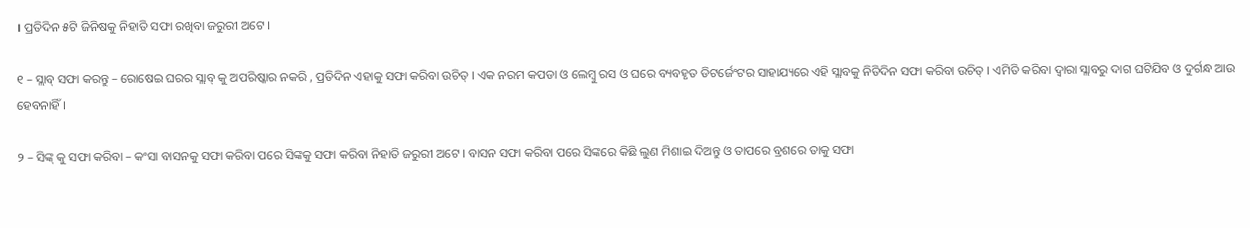। ପ୍ରତିଦିନ ୫ଟି ଜିନିଷକୁ ନିହାତି ସଫା ରଖିବା ଜରୁରୀ ଅଟେ ।

୧ – ସ୍ଲାବ୍ ସଫା କରନ୍ତୁ – ରୋଷେଇ ଘରର ସ୍ଲାବ୍ କୁ ଅପରିଷ୍କାର ନକରି , ପ୍ରତିଦିନ ଏହାକୁ ସଫା କରିବା ଉଚିତ୍ । ଏକ ନରମ କପଡା ଓ ଲେମ୍ବୁ ରସ ଓ ଘରେ ବ୍ୟବହୃତ ଡିଟର୍ଜେଂଟର ସାହାଯ୍ୟରେ ଏହି ସ୍ଲାବକୁ ନିତିଦିନ ସଫା କରିବା ଉଚିତ୍ । ଏମିତି କରିବା ଦ୍ୱାରା ସ୍ଲାବରୁ ଦାଗ ଘଟିଯିବ ଓ ଦୁର୍ଗନ୍ଧ ଆଉ ହେବନାହିଁ ।

୨ – ସିଙ୍କ୍ କୁ ସଫା କରିବା – କଂସା ବାସନକୁ ସଫା କରିବା ପରେ ସିଙ୍କକୁ ସଫା କରିବା ନିହାତି ଜରୁରୀ ଅଟେ । ବାସନ ସଫା କରିବା ପରେ ସିଙ୍କରେ କିଛି ଲୁଣ ମିଶାଇ ଦିଅନ୍ତୁ ଓ ତାପରେ ବ୍ରଶରେ ତାକୁ ସଫା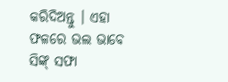କରିଦିଅନ୍ତୁ । ଏହା ଫଳରେ ଭଲ ଭାବେ ସିଙ୍କ୍ ସଫା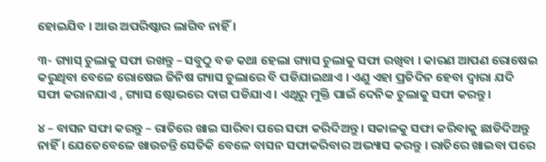ହୋଇଯିବ । ଆଉ ଅପରିଷ୍କାର ଲାଗିବ ନାହିଁ ।

୩- ଗ୍ୟାସ୍ ଚୁଲାକୁ ସଫା ରଖନ୍ତୁ – ସବୁଠୁ ବଡ କଥା ହେଲା ଗ୍ୟାସ ଚୁଲାକୁ ସଫା ରଖିବା । କାରଣ ଆପଣ ରୋଷେଇ କରୁଥିବା ବେଳେ ରୋଷେଇ ଜିନିଷ ଗ୍ୟାସ ଚୁଲାରେ ବି ପଡିଯାଇଥାଏ । ଏଣୁ ଏହା ପ୍ରତିଦିନ ହେବା ଦ୍ୱାରା ଯଦି ସଫା କରାନଯାଏ , ଗ୍ୟାସ ଷ୍ଟୋଭରେ ଦାଗ ପଡିଯାଏ । ଏଥିରୁ ମୁକ୍ତି ପାଇଁ ଦେନିକ ଚୁଲାକୁ ସଫା କରନ୍ତୁ ।

୪ – ବାସନ ସଫା କରନ୍ତୁ – ରାତିରେ ଖାଇ ସାରିବା ପରେ ସଫା କରିଦିଅନ୍ତୁ । ସକାଳକୁ ସଫା କରିବାକୁ ଛାଡିଦିଅନ୍ତୁ ନାହିଁ । ଯେତେବେଳେ ଖାଉଚନ୍ତି ସେତିକି ବେଳେ ବାସନ ସଫାକରିବାର ଅଭ୍ୟାସ କରନ୍ତୁ । ରାତିରେ ଖାଇବା ପରେ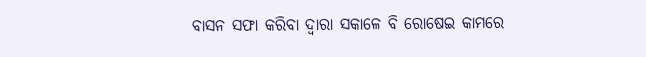ବାସନ ସଫା କରିବା ଦ୍ୱାରା ସକାଳେ ବି ରୋଷେଇ କାମରେ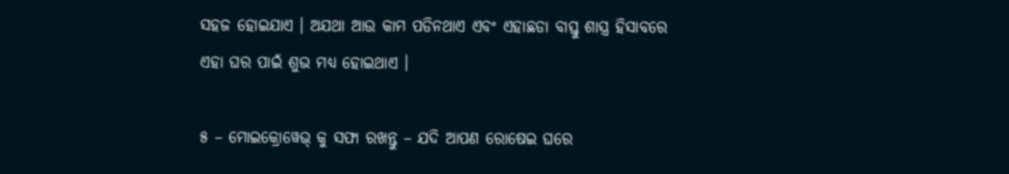ସହଜ ହୋଇଯାଏ । ଅଯଥା ଆଉ କାମ ପଡିନଥାଏ ଏବଂ ଏହାଛଡା ବାସ୍ତୁ ଶାସ୍ତ୍ର ହିସାବରେ ଏହା ଘର ପାଇଁ ଶୁଭ ମଧ୍ୟ ହୋଇଥାଏ ।

୫ – ମୋଇକ୍ରୋୱେଭ୍ କୁ ସଫା ରଖନ୍ତୁ – ଯଦି ଆପଣ ରୋଷେଇ ଘରେ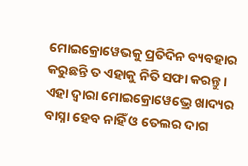ମୋଇକ୍ରୋୱେଭକୁ ପ୍ରତିଦିନ ବ୍ୟବହାର କରୁଛନ୍ତି ତ ଏହାକୁ ନିତି ସଫା କରନ୍ତୁ । ଏହା ଦ୍ୱାରା ମୋଇକ୍ରୋୱେଭ୍ରେ ଖାଦ୍ୟର ବାସ୍ନା ହେବ ନାହିଁ ଓ ତେଲର ଦାଗ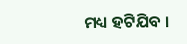ମଧ୍ୟ ହଟିଯିବ ।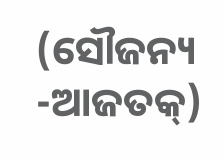(ସୌଜନ୍ୟ -ଆଜତକ୍)